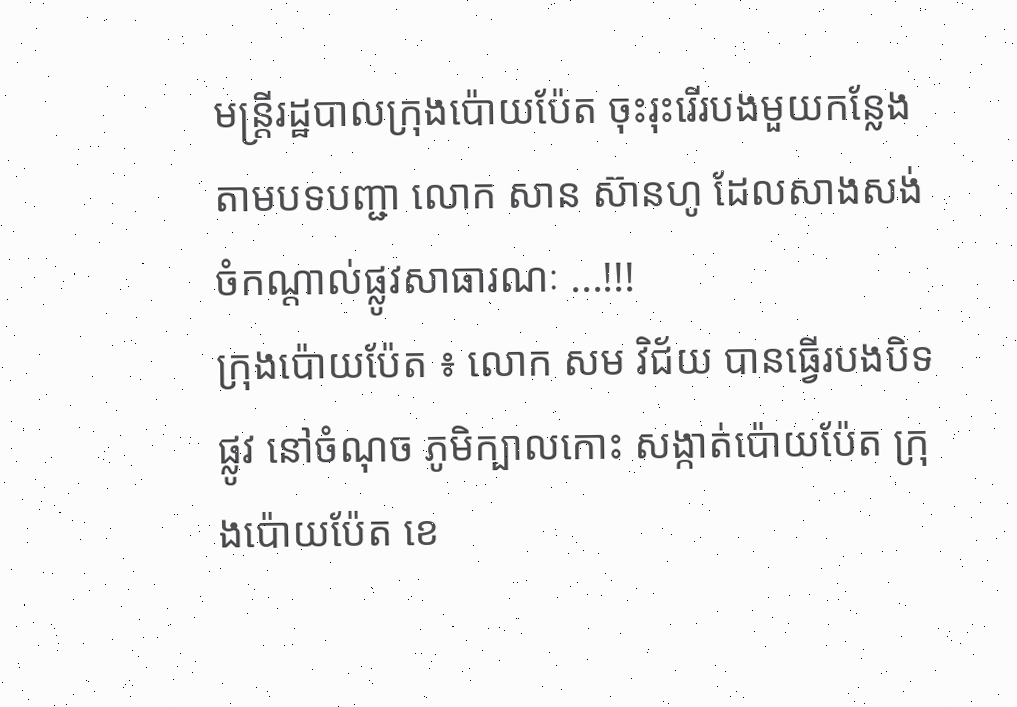មន្ត្រីរដ្ឋបាលក្រុងប៉ោយប៉ែត ចុះរុះរើរបងមួយកន្លែង តាមបទបញ្ជា លោក សាន ស៊ានហូ ដែលសាងសង់ ចំកណ្តាល់ផ្លូវសាធារណៈ ...!!!
ក្រុងប៉ោយប៉ែត ៖ លោក សម វិជ័យ បានធ្វើរបងបិទ ផ្លូវ នៅចំណុច ភូមិក្បាលកោះ សង្កាត់ប៉ោយប៉ែត ក្រុងប៉ោយប៉ែត ខេ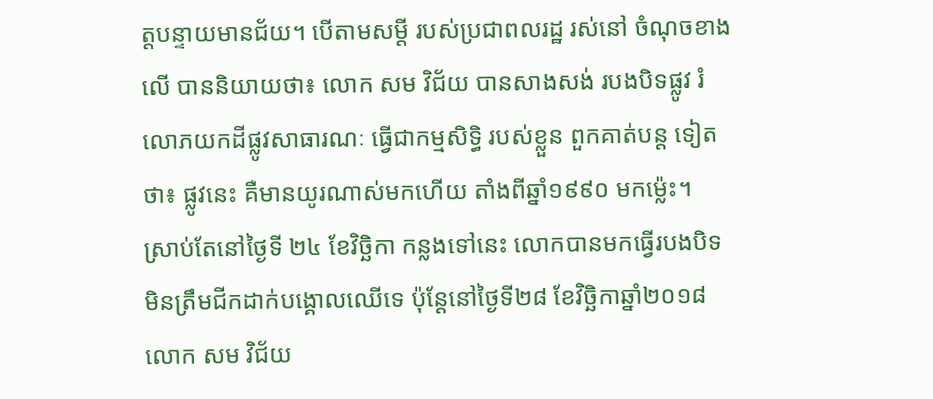ត្តបន្ទាយមានជ័យ។ បើតាមសម្ដី របស់ប្រជាពលរដ្ឋ រស់នៅ ចំណុចខាងលើ បាននិយាយថា៖ លោក សម វិជ័យ បានសាងសង់ របងបិទផ្លូវ រំលោភយកដីផ្លូវសាធារណៈ ធើ្វជាកម្មសិទ្ធិ របស់ខ្លួន ពួកគាត់បន្ត ទៀតថា៖ ផ្លូវនេះ គឺមានយូរណាស់មកហើយ តាំងពីឆ្នាំ១៩៩០ មកម្ល៉េះ។
ស្រាប់តែនៅថ្ងៃទី ២៤ ខែវិចិ្ឆកា កន្លងទៅនេះ លោកបានមកធ្វើរបងបិទ មិនត្រឹមជីកដាក់បង្គោលឈើទេ ប៉ុន្តែនៅថ្ងៃទី២៨ ខែវិចិ្ឆកាឆ្នាំ២០១៨ លោក សម វិជ័យ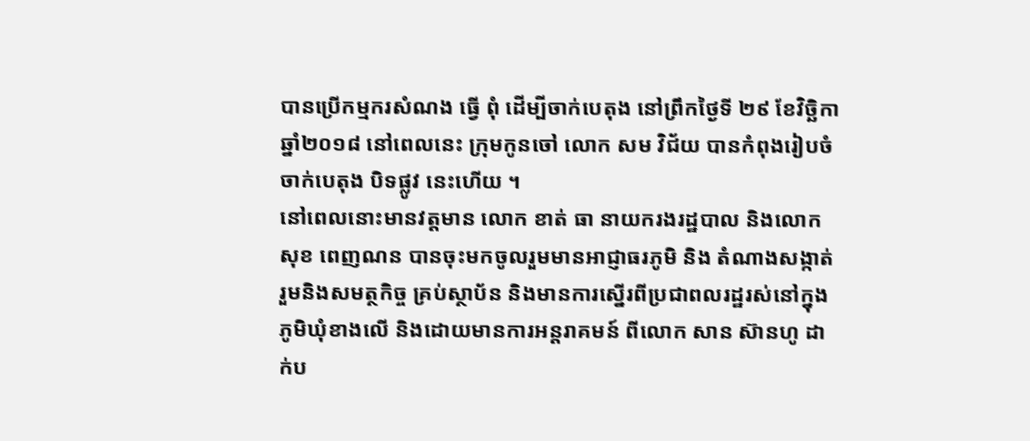បានប្រើកម្មករសំណង ធ្វើ ពុំ ដើម្បីចាក់បេតុង នៅព្រឹកថ្ងៃទី ២៩ ខែវិចិ្ឆកា ឆ្នាំ២០១៨ នៅពេលនេះ ក្រុមកូនចៅ លោក សម វិជ័យ បានកំពុងរៀបចំចាក់បេតុង បិទផ្លូវ នេះហើយ ។
នៅពេលនោះមានវត្តមាន លោក ខាត់ ធា នាយករងរដ្ឋបាល និងលោក សុខ ពេញណន បានចុះមកចូលរួមមានអាជ្ញាធរភូមិ និង តំណាងសង្កាត់ រួមនិងសមត្ថកិច្ច គ្រប់ស្ថាប័ន និងមានការស្នើរពីប្រជាពលរដ្ឋរស់នៅក្នុងភូមិឃុំខាងលើ និងដោយមានការអន្តរាគមន៍ ពីលោក សាន ស៊ានហូ ដាក់ប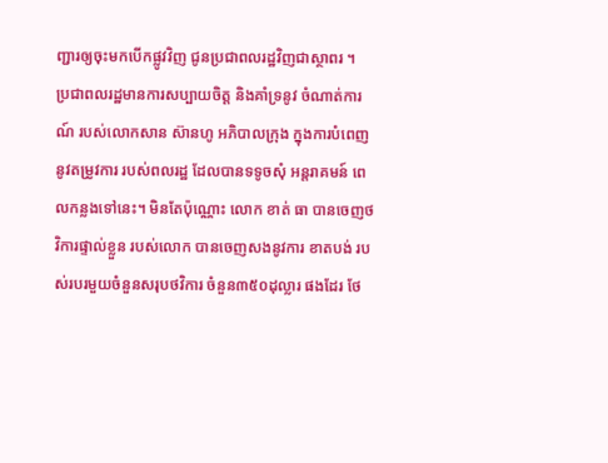ញ្ជារឲ្យចុះមកបើកផ្លូវវិញ ជូនប្រជាពលរដ្ឋវិញជាស្ថាពរ ។
ប្រជាពលរដ្ឋមានការសប្បាយចិត្ត និងគាំទ្រនូវ ចំណាត់ការណ៍ របស់លោកសាន ស៊ានហូ អភិបាលក្រុង ក្នុងការបំពេញនូវតម្រូវការ របស់ពលរដ្ឋ ដែលបានទទូចសុំ អន្តរាគមន៍ ពេលកន្លងទៅនេះ។ មិនតែប៉ុណ្ណោះ លោក ខាត់ ធា បានចេញថវិការផ្ទាល់ខ្លួន របស់លោក បានចេញសងនូវការ ខាតបង់ របស់របរមួយចំនួនសរុបថវិការ ចំនួន៣៥០ដុល្លារ ផងដែរ ថែ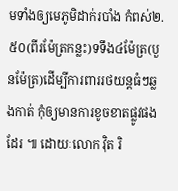មទាំងឲ្យមេភូមិដាក់របាំង កំពស់២.៥០(ពីរម៉ែត្រកន្លះ)ទទឹង៤ម៉ែត្រ(បួនម៉ែត្រ)ដើម្បីការពាររថយន្តធំៗឆ្លងកាត់ កុំឲ្យមានការខូចខាតផ្លូវផងដែរ ៕ ដោយៈលោក វ៉ិត រិ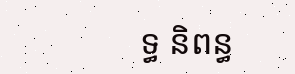ទ្ធ និពន្ធ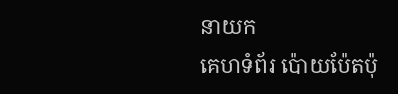នាយក
គេហទំព័រ ប៉ោយប៉ែតប៉ុ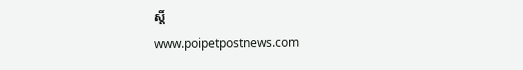ស្តិ៍
www.poipetpostnews.com